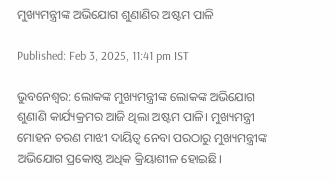ମୁଖ୍ୟମନ୍ତ୍ରୀଙ୍କ ଅଭିଯୋଗ ଶୁଣାଣିର ଅଷ୍ଟମ ପାଳି

Published: Feb 3, 2025, 11:41 pm IST

ଭୁବନେଶ୍ୱର: ଲୋକଙ୍କ ମୁଖ୍ୟମନ୍ତ୍ରୀଙ୍କ ଲୋକଙ୍କ ଅଭିଯୋଗ ଶୁଣାଣି କାର୍ଯ୍ୟକ୍ରମର ଆଜି ଥିଲା ଅଷ୍ଟମ ପାଳି। ମୁଖ୍ୟମନ୍ତ୍ରୀ ମୋହନ ଚରଣ ମାଝୀ ଦାୟିତ୍ୱ ନେବା ପରଠାରୁ ମୁଖ୍ୟମନ୍ତ୍ରୀଙ୍କ ଅଭିଯୋଗ ପ୍ରକୋଷ୍ଠ ଅଧିକ କ୍ରିୟାଶୀଳ ହୋଇଛି।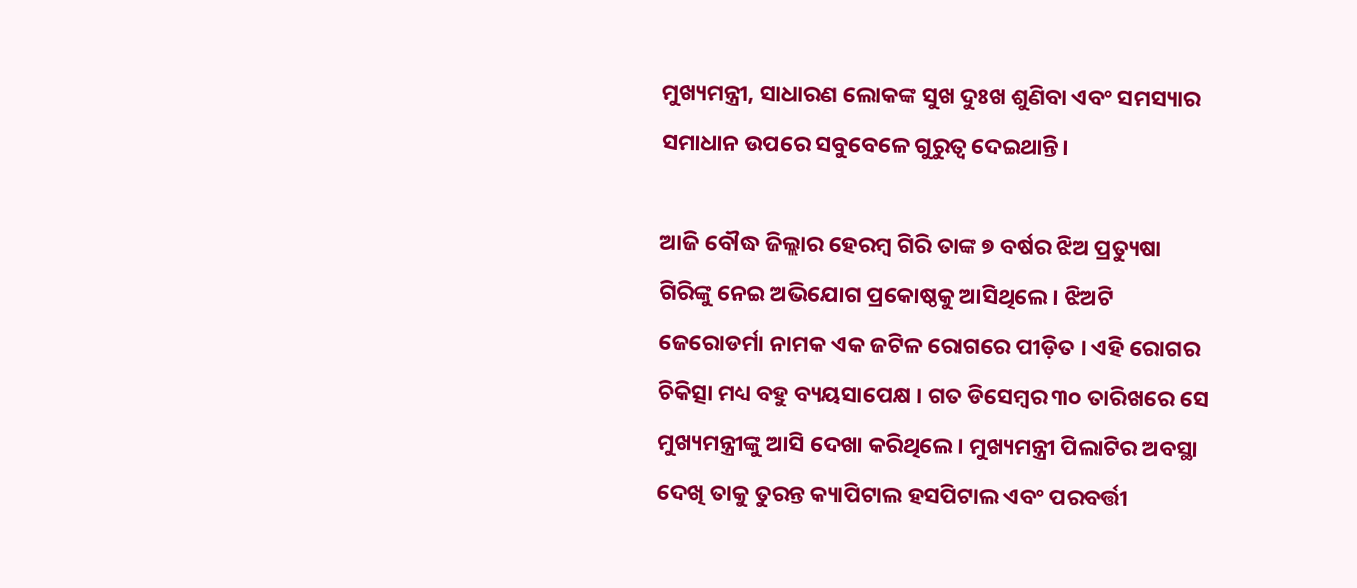ମୁଖ୍ୟମନ୍ତ୍ରୀ, ସାଧାରଣ ଲୋକଙ୍କ ସୁଖ ଦୁଃଖ ଶୁଣିବା ଏବଂ ସମସ୍ୟାର ସମାଧାନ ଉପରେ ସବୁବେଳେ ଗୁରୁତ୍ୱ ଦେଇଥାନ୍ତି।

ଆଜି ବୌଦ୍ଧ ଜିଲ୍ଲାର ହେରମ୍ବ ଗିରି ତାଙ୍କ ୭ ବର୍ଷର ଝିଅ ପ୍ରତ୍ୟୁଷା ଗିରିଙ୍କୁ ନେଇ ଅଭିଯୋଗ ପ୍ରକୋଷ୍ଠକୁ ଆସିଥିଲେ । ଝିଅଟି ଜେରୋଡର୍ମା ନାମକ ଏକ ଜଟିଳ ରୋଗରେ ପୀଡ଼ିତ । ଏହି ରୋଗର ଚିକିତ୍ସା ମଧ୍ୟ ବହୁ ବ୍ୟୟସାପେକ୍ଷ । ଗତ ଡିସେମ୍ୱର ୩୦ ତାରିଖରେ ସେ ମୁଖ୍ୟମନ୍ତ୍ରୀଙ୍କୁ ଆସି ଦେଖା କରିଥିଲେ । ମୁଖ୍ୟମନ୍ତ୍ରୀ ପିଲାଟିର ଅବସ୍ଥା ଦେଖି ତାକୁ ତୁରନ୍ତ କ୍ୟାପିଟାଲ ହସପିଟାଲ ଏବଂ ପରବର୍ତ୍ତୀ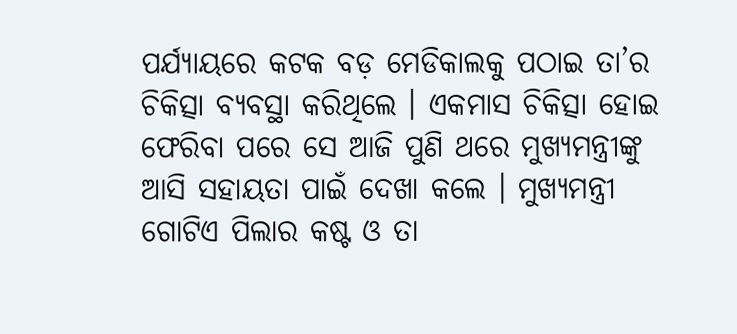ପର୍ଯ୍ୟାୟରେ କଟକ ବଡ଼ ମେଡିକାଲକୁ ପଠାଇ ତା’ର ଚିକିତ୍ସା ବ୍ୟବସ୍ଥା କରିଥିଲେ । ଏକମାସ ଚିକିତ୍ସା ହୋଇ ଫେରିବା ପରେ ସେ ଆଜି ପୁଣି ଥରେ ମୁଖ୍ୟମନ୍ତ୍ରୀଙ୍କୁ ଆସି ସହାୟତା ପାଇଁ ଦେଖା କଲେ । ମୁଖ୍ୟମନ୍ତ୍ରୀ ଗୋଟିଏ ପିଲାର କଷ୍ଟ ଓ ତା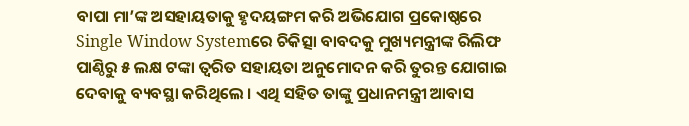ବାପା ମା’ଙ୍କ ଅସହାୟତାକୁ ହୃଦୟଙ୍ଗମ କରି ଅଭିଯୋଗ ପ୍ରକୋଷ୍ଠରେ Single Window Systemରେ ଚିକିତ୍ସା ବାବଦକୁ ମୁଖ୍ୟମନ୍ତ୍ରୀଙ୍କ ରିଲିଫ ପାଣ୍ଠିରୁ ୫ ଲକ୍ଷ ଟଙ୍କା ତ୍ୱରିତ ସହାୟତା ଅନୁମୋଦନ କରି ତୁରନ୍ତ ଯୋଗାଇ ଦେବାକୁ ବ୍ୟବସ୍ଥା କରିଥିଲେ । ଏଥି ସହିତ ତାଙ୍କୁ ପ୍ରଧାନମନ୍ତ୍ରୀ ଆବାସ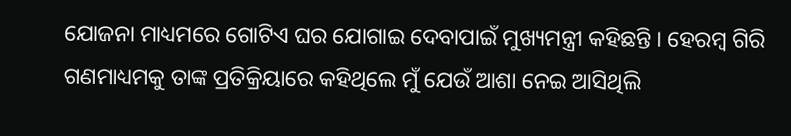ଯୋଜନା ମାଧ୍ୟମରେ ଗୋଟିଏ ଘର ଯୋଗାଇ ଦେବାପାଇଁ ମୁଖ୍ୟମନ୍ତ୍ରୀ କହିଛନ୍ତି । ହେରମ୍ୱ ଗିରି ଗଣମାଧ୍ୟମକୁ ତାଙ୍କ ପ୍ରତିକ୍ରିୟାରେ କହିଥିଲେ ମୁଁ ଯେଉଁ ଆଶା ନେଇ ଆସିଥିଲି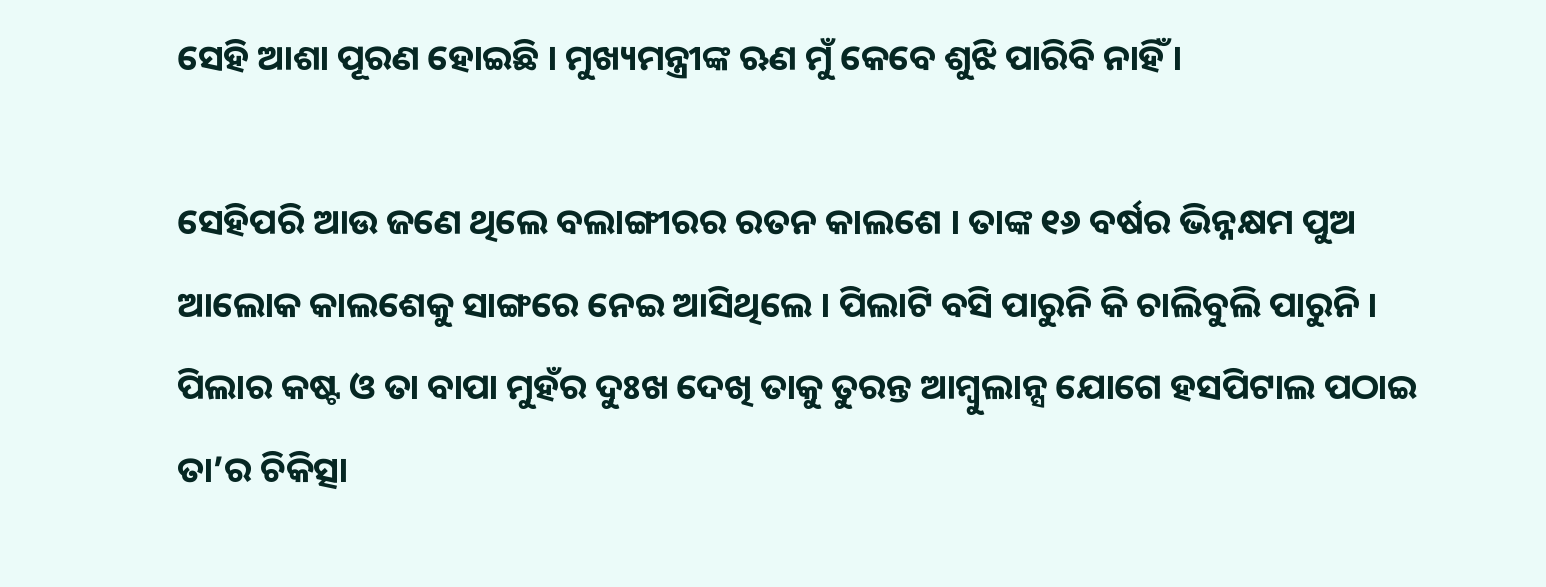ସେହି ଆଶା ପୂରଣ ହୋଇଛି । ମୁଖ୍ୟମନ୍ତ୍ରୀଙ୍କ ଋଣ ମୁଁ କେବେ ଶୁଝି ପାରିବି ନାହିଁ ।

ସେହିପରି ଆଉ ଜଣେ ଥିଲେ ବଲାଙ୍ଗୀରର ରତନ କାଲଶେ । ତାଙ୍କ ୧୬ ବର୍ଷର ଭିନ୍ନକ୍ଷମ ପୁଅ ଆଲୋକ କାଲଶେକୁ ସାଙ୍ଗରେ ନେଇ ଆସିଥିଲେ । ପିଲାଟି ବସି ପାରୁନି କି ଚାଲିବୁଲି ପାରୁନି । ପିଲାର କଷ୍ଟ ଓ ତା ବାପା ମୁହଁର ଦୁଃଖ ଦେଖି ତାକୁ ତୁରନ୍ତ ଆମ୍ବୁଲାନ୍ସ ଯୋଗେ ହସପିଟାଲ ପଠାଇ ତା’ର ଚିକିତ୍ସା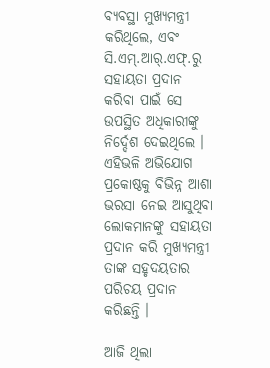ବ୍ୟବସ୍ଥା ମୁଖ୍ୟମନ୍ତ୍ରୀ କରିଥିଲେ, ଏବଂ ସି.ଏମ୍‍.ଆର୍‍.ଏଫ୍‍.ରୁ ସହାୟତା ପ୍ରଦାନ କରିବା ପାଇଁ ସେ ଉପସ୍ଥିତ ଅଧିକାରୀଙ୍କୁ ନିର୍ଦ୍ଦେଶ ଦେଇଥିଲେ । ଏହିଭଳି ଅଭିଯୋଗ ପ୍ରକୋଷ୍ଠକୁ ବିଭିନ୍ନ ଆଶା ଭରସା ନେଇ ଆସୁଥିବା ଲୋକମାନଙ୍କୁ ସହାୟତା ପ୍ରଦାନ କରି ମୁଖ୍ୟମନ୍ତ୍ରୀ ତାଙ୍କ ସହୃଦୟତାର ପରିଚୟ ପ୍ରଦାନ କରିଛନ୍ତି ।

ଆଜି ଥିଲା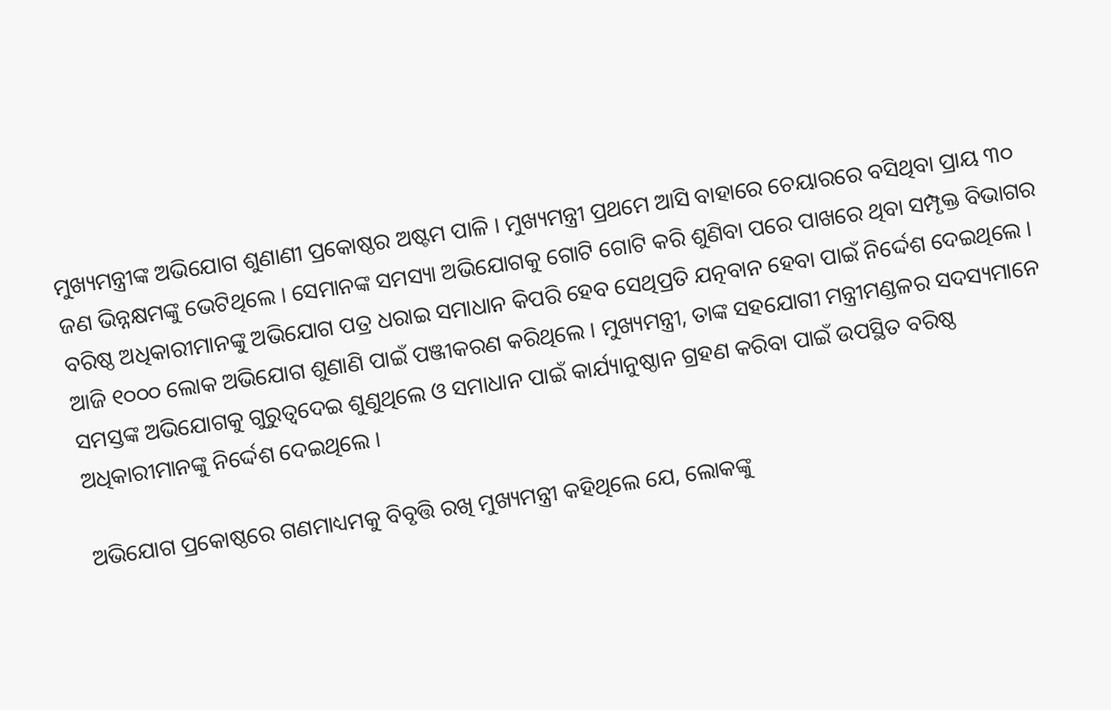ମୁଖ୍ୟମନ୍ତ୍ରୀଙ୍କ ଅଭିଯୋଗ ଶୁଣାଣୀ ପ୍ରକୋଷ୍ଠର ଅଷ୍ଟମ ପାଳି । ମୁଖ୍ୟମନ୍ତ୍ରୀ ପ୍ରଥମେ ଆସି ବାହାରେ ଚେୟାରରେ ବସିଥିବା ପ୍ରାୟ ୩୦ ଜଣ ଭିନ୍ନକ୍ଷମଙ୍କୁ ଭେଟିଥିଲେ । ସେମାନଙ୍କ ସମସ୍ୟା ଅଭିଯୋଗକୁ ଗୋଟି ଗୋଟି କରି ଶୁଣିବା ପରେ ପାଖରେ ଥିବା ସମ୍ପୃକ୍ତ ବିଭାଗର ବରିଷ୍ଠ ଅଧିକାରୀମାନଙ୍କୁ ଅଭିଯୋଗ ପତ୍ର ଧରାଇ ସମାଧାନ କିପରି ହେବ ସେଥିପ୍ରତି ଯତ୍ନବାନ ହେବା ପାଇଁ ନିର୍ଦ୍ଦେଶ ଦେଇଥିଲେ ।
ଆଜି ୧୦୦୦ ଲୋକ ଅଭିଯୋଗ ଶୁଣାଣି ପାଇଁ ପଞ୍ଜୀକରଣ କରିଥିଲେ । ମୁଖ୍ୟମନ୍ତ୍ରୀ, ତାଙ୍କ ସହଯୋଗୀ ମନ୍ତ୍ରୀମଣ୍ଡଳର ସଦସ୍ୟମାନେ ସମସ୍ତଙ୍କ ଅଭିଯୋଗକୁ ଗୁରୁତ୍ୱଦେଇ ଶୁଣୁଥିଲେ ଓ ସମାଧାନ ପାଇଁ କାର୍ଯ୍ୟାନୁଷ୍ଠାନ ଗ୍ରହଣ କରିବା ପାଇଁ ଉପସ୍ଥିତ ବରିଷ୍ଠ ଅଧିକାରୀମାନଙ୍କୁ ନିର୍ଦ୍ଦେଶ ଦେଇଥିଲେ ।

ଅଭିଯୋଗ ପ୍ରକୋଷ୍ଠରେ ଗଣମାଧ୍ୟମକୁ ବିବୃତ୍ତି ରଖି ମୁଖ୍ୟମନ୍ତ୍ରୀ କହିଥିଲେ ଯେ, ଲୋକଙ୍କୁ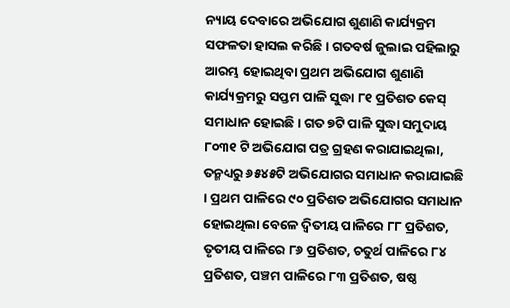ନ୍ୟାୟ ଦେବାରେ ଅଭିଯୋଗ ଶୁଣାଣି କାର୍ଯ୍ୟକ୍ରମ ସଫଳତା ହାସଲ କରିଛି । ଗତବର୍ଷ ଜୁଲାଇ ପହିଲାରୁ ଆରମ୍ଭ ହୋଇଥିବା ପ୍ରଥମ ଅଭିଯୋଗ ଶୁଣାଣି କାର୍ଯ୍ୟକ୍ରମରୁ ସପ୍ତମ ପାଳି ସୁଦ୍ଧା ୮୧ ପ୍ରତିଶତ କେସ୍ ସମାଧାନ ହୋଇଛି । ଗତ ୭ଟି ପାଳି ସୁଦ୍ଧା ସମୁଦାୟ ୮୦୩୧ ଟି ଅଭିଯୋଗ ପତ୍ର ଗ୍ରହଣ କରାଯାଇଥିଲା, ତନ୍ମଧ୍ୟରୁ ୬୫୪୫ଟି ଅଭିଯୋଗର ସମାଧାନ କରାଯାଇଛି । ପ୍ରଥମ ପାଳିରେ ୯୦ ପ୍ରତିଶତ ଅଭିଯୋଗର ସମାଧାନ ହୋଇଥିଲା ବେଳେ ଦ୍ୱିତୀୟ ପାଳିରେ ୮୮ ପ୍ରତିଶତ, ତୃତୀୟ ପାଳିରେ ୮୬ ପ୍ରତିଶତ, ଚତୁର୍ଥ ପାଳିରେ ୮୪ ପ୍ରତିଶତ, ପଞ୍ଚମ ପାଳିରେ ୮୩ ପ୍ରତିଶତ, ଷଷ୍ଠ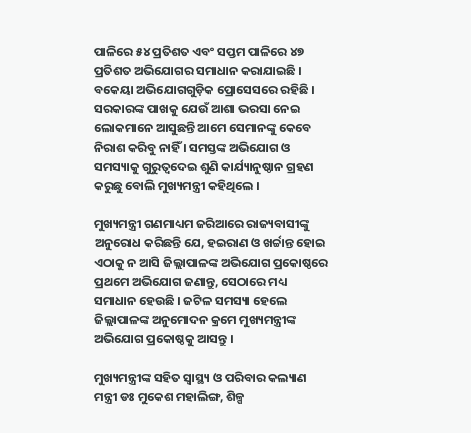ପାଳିରେ ୫୪ ପ୍ରତିଶତ ଏବଂ ସପ୍ତମ ପାଳିରେ ୪୭ ପ୍ରତିଶତ ଅଭିଯୋଗର ସମାଧାନ କରାଯାଇଛି । ବକେୟା ଅଭିଯୋଗଗୁଡ଼ିକ ପ୍ରୋସେସରେ ରହିଛି । ସରକାରଙ୍କ ପାଖକୁ ଯେଉଁ ଆଶା ଭରସା ନେଇ ଲୋକମାନେ ଆସୁଛନ୍ତି ଆମେ ସେମାନଙ୍କୁ କେବେ ନିରାଶ କରିବୁ ନାହିଁ । ସମସ୍ତଙ୍କ ଅଭିଯୋଗ ଓ ସମସ୍ୟାକୁ ଗୁରୁତ୍ୱଦେଇ ଶୁଣି କାର୍ଯ୍ୟାନୁଷ୍ଠାନ ଗ୍ରହଣ କରୁଛୁ ବୋଲି ମୁଖ୍ୟମନ୍ତ୍ରୀ କହିଥିଲେ ।

ମୁଖ୍ୟମନ୍ତ୍ରୀ ଗଣମାଧ୍ୟମ ଜରିଆରେ ରାଜ୍ୟବାସୀଙ୍କୁ ଅନୁରୋଧ କରିଛନ୍ତି ଯେ, ହଇରାଣ ଓ ଖର୍ଚ୍ଚାନ୍ତ ହୋଇ ଏଠାକୁ ନ ଆସି ଜିଲ୍ଲାପାଳଙ୍କ ଅଭିଯୋଗ ପ୍ରକୋଷ୍ଠରେ ପ୍ରଥମେ ଅଭିଯୋଗ ଜଣାନ୍ତୁ, ସେଠାରେ ମଧ୍ୟ ସମାଧାନ ହେଉଛି । ଜଟିଳ ସମସ୍ୟା ହେଲେ ଜିଲ୍ଲାପାଳଙ୍କ ଅନୁମୋଦନ କ୍ରମେ ମୁଖ୍ୟମନ୍ତ୍ରୀଙ୍କ ଅଭିଯୋଗ ପ୍ରକୋଷ୍ଠକୁ ଆସନ୍ତୁ ।

ମୁଖ୍ୟମନ୍ତ୍ରୀଙ୍କ ସହିତ ସ୍ୱାସ୍ଥ୍ୟ ଓ ପରିବାର କଲ୍ୟାଣ ମନ୍ତ୍ରୀ ଡଃ ମୁକେଶ ମହାଲିଙ୍ଗ, ଶିଳ୍ପ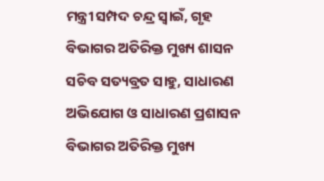ମନ୍ତ୍ରୀ ସମ୍ପଦ ଚନ୍ଦ୍ର ସ୍ୱାଇଁ, ଗୃହ ବିଭାଗର ଅତିରିକ୍ତ ମୁଖ୍ୟ ଶାସନ ସଚିବ ସତ୍ୟବ୍ରତ ସାହୁ, ସାଧାରଣ ଅଭିଯୋଗ ଓ ସାଧାରଣ ପ୍ରଶାସନ ବିଭାଗର ଅତିରିକ୍ତ ମୁଖ୍ୟ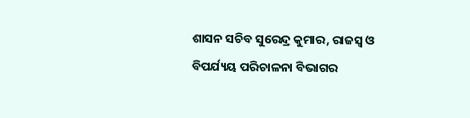ଶାସନ ସଚିବ ସୁରେନ୍ଦ୍ର କୁମାର, ରାଜସ୍ୱ ଓ ବିପର୍ଯ୍ୟୟ ପରିଚାଳନା ବିଭାଗର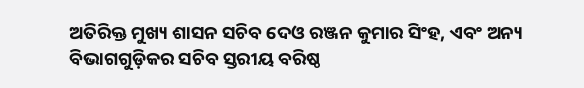ଅତିରିକ୍ତ ମୁଖ୍ୟ ଶାସନ ସଚିବ ଦେଓ ରଞ୍ଜନ କୁମାର ସିଂହ, ଏବଂ ଅନ୍ୟ ବିଭାଗଗୁଡ଼ିକର ସଚିବ ସ୍ତରୀୟ ବରିଷ୍ଠ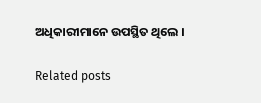ଅଧିକାରୀମାନେ ଉପସ୍ଥିତ ଥିଲେ ।

Related posts